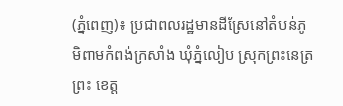(ភ្នំពេញ)៖ ប្រជាពលរដ្ឋមានដីស្រែនៅតំបន់ភូមិពាមកំពង់ក្រសាំង ឃុំភ្នំលៀប ស្រុកព្រះនេត្រព្រះ ខេត្ត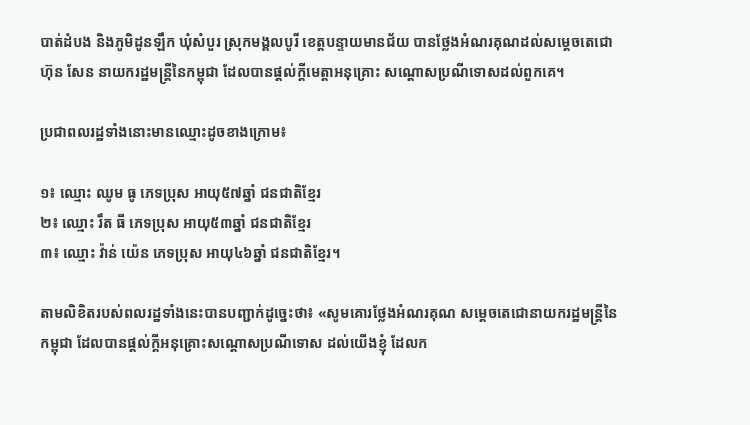បាត់ដំបង និងភូមិដូនឡឹក ឃុំសំបួរ ស្រុកមង្គលបូរី ខេត្តបន្ទាយមានជ័យ បានថ្លែងអំណរគុណដល់សម្តេចតេជោ ហ៊ុន សែន នាយករដ្ឋមន្ត្រីនៃកម្ពុជា ដែលបានផ្តល់ក្តីមេត្តាអនុគ្រោះ សណ្ដោសប្រណីទោសដល់ពួកគេ។

ប្រជាពលរដ្ឋទាំងនោះមានឈ្មោះដូចខាងក្រោម៖

១៖ ឈ្មោះ ឈូម ធូ ភេទប្រុស អាយុ៥៧ឆ្នាំ ជនជាតិខ្មែរ
២៖ ឈ្មោះ រឹត ធី ភេទប្រុស អាយុ៥៣ឆ្នាំ ជនជាតិខ្មែរ
៣៖ ឈ្មោះ វ៉ាន់ យ៉េន ភេទប្រុស អាយុ៤៦ឆ្នាំ ជនជាតិខ្មែរ។

តាមលិខិតរបស់ពលរដ្ឋទាំងនេះបានបញ្ជាក់ដូច្នេះថា៖ «សូមគោរថ្លែងអំណរគុណ សម្ដេចតេជោនាយករដ្ឋមន្ដ្រីនៃកម្ពុជា ដែលបានផ្ដល់ក្ដីអនុគ្រោះសណ្ដោសប្រណីទោស ដល់យើងខ្ញុំ ដែលក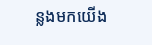ន្លងមកយើង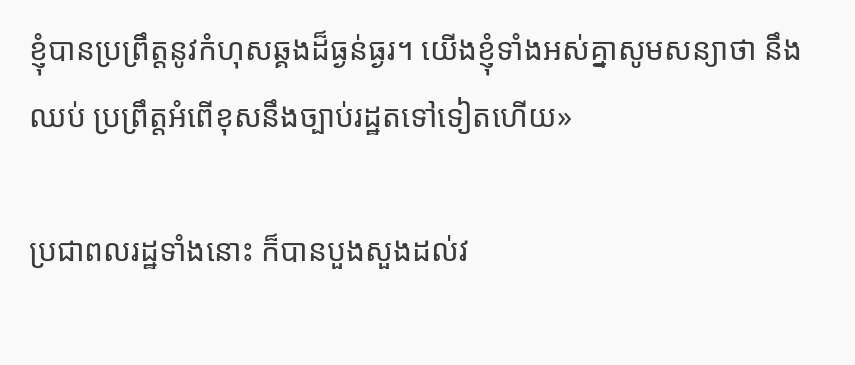ខ្ញុំបានប្រព្រឹត្តនូវកំហុសឆ្គងដ៏ធ្ងន់ធ្ងរ។ យើងខ្ញុំទាំងអស់គ្នាសូមសន្យាថា នឹងឈប់ ប្រព្រឹត្តអំពើខុសនឹងច្បាប់រដ្ឋតទៅទៀតហើយ»

ប្រជាពលរដ្ឋទាំងនោះ ក៏បានបួងសួងដល់វ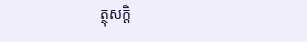ត្ថុសក្តិ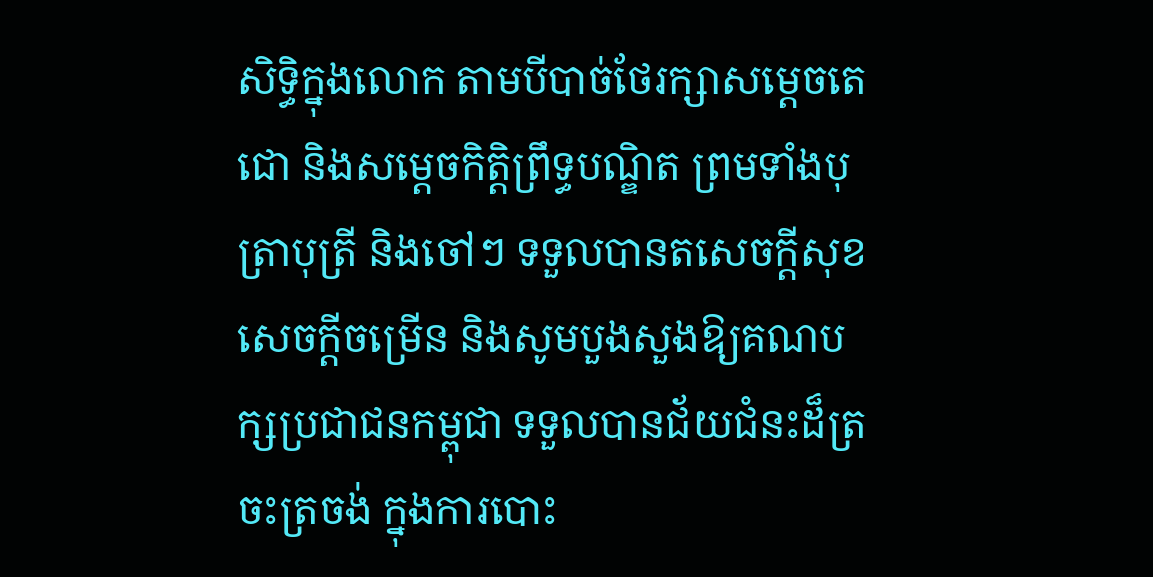សិទ្ធិក្នុងលោក តាមបីបាច់ថែរក្សាសម្ដេចតេជោ និងសម្តេចកិត្តិព្រឹទ្ធបណ្ឌិត ព្រមទាំងបុត្រាបុត្រី និងចៅៗ ទទួលបានតសេចក្ដីសុខ សេចក្តីចម្រើន និងសូមបួងសួងឱ្យគណបក្សប្រជាជនកម្ពុជា ទទួលបានជ័យជំនះដ៏ត្រចះត្រចង់ ក្នុងការបោះ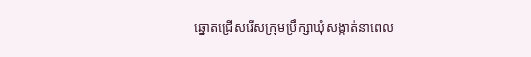ឆ្នោតជ្រើសរើសក្រុមប្រឹក្សាឃុំសង្កាត់នាពេល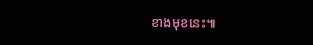ខាងមុខនេះ៕